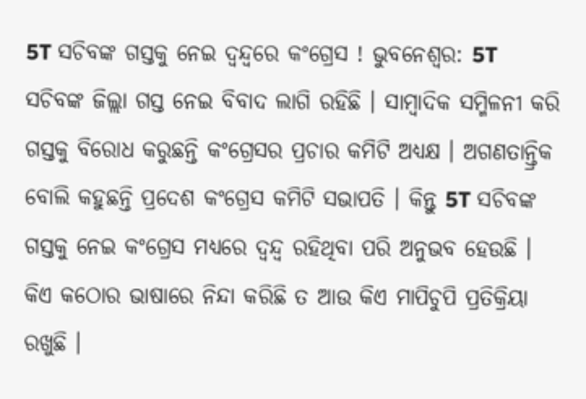5T ସଚିବଙ୍କ ଗସ୍ତକୁ ନେଇ ଦ୍ଵନ୍ଦ୍ବରେ କଂଗ୍ରେସ ! ଭୁବନେଶ୍ବର: 5T ସଚିବଙ୍କ ଜିଲ୍ଲା ଗସ୍ତ ନେଇ ବିବାଦ ଲାଗି ରହିଛି । ସାମ୍ବାଦିକ ସମ୍ମିଳନୀ କରି ଗସ୍ତକୁ ବିରୋଧ କରୁଛନ୍ତି କଂଗ୍ରେସର ପ୍ରଚାର କମିଟି ଅଧ୍ୟକ୍ଷ । ଅଗଣତାନ୍ତ୍ରିକ ବୋଲି କହୁଛନ୍ତି ପ୍ରଦେଶ କଂଗ୍ରେସ କମିଟି ସଭାପତି । କିନ୍ତୁ 5T ସଚିବଙ୍କ ଗସ୍ତକୁ ନେଇ କଂଗ୍ରେସ ମଧ୍ୟରେ ଦ୍ବନ୍ଦ୍ବ ରହିଥିବା ପରି ଅନୁଭବ ହେଉଛି । କିଏ କଠୋର ଭାଷାରେ ନିନ୍ଦା କରିଛି ତ ଆଉ କିଏ ମାପିଚୁପି ପ୍ରତିକ୍ରିୟା ରଖୁଛି ।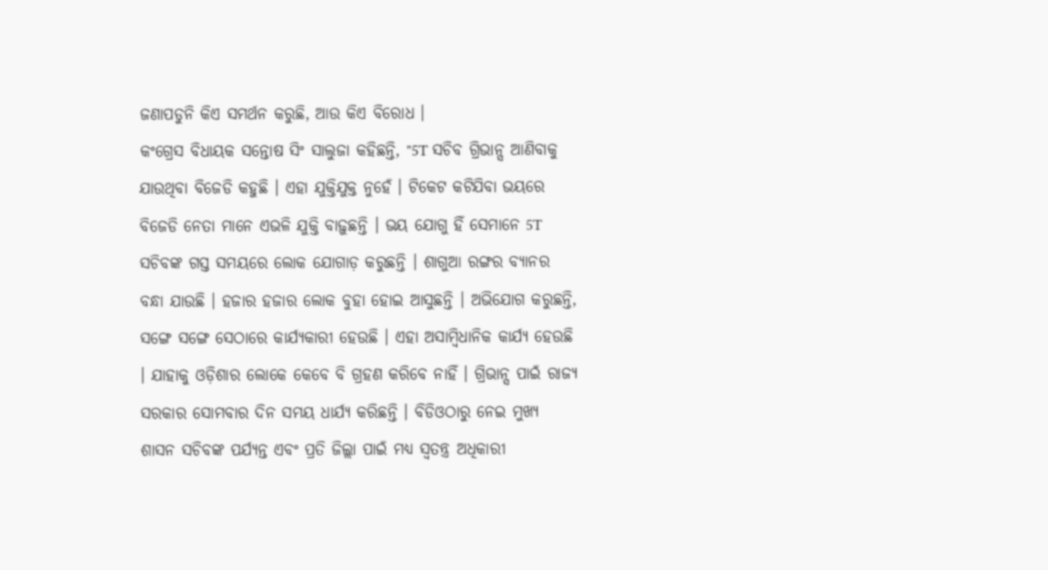ଜଣାପଡୁନି କିଏ ସମର୍ଥନ କରୁଛି, ଆଉ କିଏ ବିରୋଧ ।
କଂଗ୍ରେସ ବିଧାୟକ ସନ୍ତୋଷ ସିଂ ସାଲୁଜା କହିଛନ୍ତି, "5T ସଚିବ ଗ୍ରିଭାନ୍ସ ଆଣିବାକୁ ଯାଉଥିବା ବିଜେଡି କହୁଛି । ଏହା ଯୁକ୍ତିଯୁକ୍ତ ନୁହେଁ । ଟିକେଟ କଟିଯିବା ଭୟରେ ବିଜେଡି ନେତା ମାନେ ଏଭଳି ଯୁକ୍ତି ବାଢ଼ୁଛନ୍ତି । ଭୟ ଯୋଗୁ ହିଁ ସେମାନେ 5T ସଚିବଙ୍କ ଗସ୍ତ ସମୟରେ ଲୋକ ଯୋଗାଡ଼ କରୁଛନ୍ତି । ଶାଗୁଆ ରଙ୍ଗର ବ୍ୟାନର ବନ୍ଧା ଯାଉଛି । ହଜାର ହଜାର ଲୋକ ବୁହା ହୋଇ ଆସୁଛନ୍ତି । ଅଭିଯୋଗ କରୁଛନ୍ତି, ସଙ୍ଗେ ସଙ୍ଗେ ସେଠାରେ କାର୍ଯ୍ୟକାରୀ ହେଉଛି । ଏହା ଅସାମ୍ବିଧାନିକ କାର୍ଯ୍ୟ ହେଉଛି । ଯାହାକୁ ଓଡ଼ିଶାର ଲୋକେ କେବେ ବି ଗ୍ରହଣ କରିବେ ନାହିଁ । ଗ୍ରିଭାନ୍ସ ପାଇଁ ରାଜ୍ୟ ସରକାର ସୋମବାର ଦିନ ସମୟ ଧାର୍ଯ୍ୟ କରିଛନ୍ତି । ବିଡିଓଠାରୁ ନେଇ ମୁଖ୍ୟ ଶାସନ ସଚିବଙ୍କ ପର୍ଯ୍ୟନ୍ତ ଏବଂ ପ୍ରତି ଜିଲ୍ଲା ପାଇଁ ମଧ୍ୟ ସ୍ବତନ୍ତ୍ର ଅଧିକାରୀ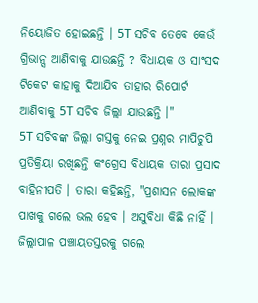ନିୟୋଜିତ ହୋଇଛନ୍ତି । 5T ସଚିବ ତେବେ କେଉଁ ଗ୍ରିଭାନ୍ସ ଆଣିବାକୁ ଯାଉଛନ୍ତି ? ବିଧାୟକ ଓ ସାଂସଦ ଟିକେଟ କାହାକୁ ଦିଆଯିବ ତାହାର ରିପୋର୍ଟ ଆଣିବାକୁ 5T ସଚିବ ଜିଲ୍ଲା ଯାଉଛନ୍ତି ।"
5T ସଚିବଙ୍କ ଜିଲ୍ଲା ଗସ୍ତକୁ ନେଇ ପ୍ରଶ୍ନର ମାପିଚୁପି ପ୍ରତିକ୍ରିୟା ରଖିଛନ୍ତି କଂଗ୍ରେସ ବିଧାୟକ ତାରା ପ୍ରସାଦ ବାହିନୀପତି । ତାରା କହିଛନ୍ତି, "ପ୍ରଶାସନ ଲୋକଙ୍କ ପାଖକୁ ଗଲେ ଭଲ ହେବ । ଅସୁବିଧା କିଛି ନାହିଁ । ଜିଲ୍ଲାପାଳ ପଞ୍ଚାୟତସ୍ତରକୁ ଗଲେ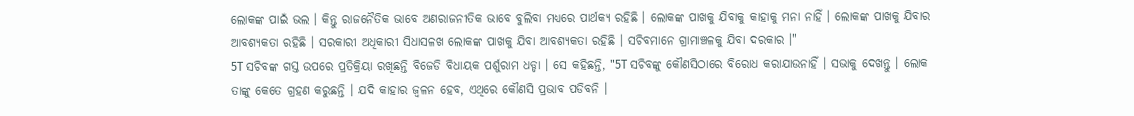ଲୋକଙ୍କ ପାଇଁ ଭଲ । କିନ୍ତୁ ରାଜନୈତିକ ଭାବେ ଅଣରାଜନୀତିକ ଭାବେ ବୁଲିବା ମଧ୍ୟରେ ପାର୍ଥକ୍ୟ ରହିଛି । ଲୋକଙ୍କ ପାଖକୁ ଯିବାକୁ କାହାକୁ ମନା ନାହିଁ । ଲୋକଙ୍କ ପାଖକୁ ଯିବାର ଆବଶ୍ୟକତା ରହିଛି । ସରକାରୀ ଅଧିକାରୀ ସିଧାସଳଖ ଲୋକଙ୍କ ପାଖକୁ ଯିବା ଆବଶ୍ୟକତା ରହିଛି । ସଚିବମାନେ ଗ୍ରାମାଞ୍ଚଳକୁ ଯିବା ଦରକାର ।"
5T ସଚିବଙ୍କ ଗସ୍ତ ଉପରେ ପ୍ରତିକ୍ରିୟା ରଖିଛନ୍ତି ବିଜେଡି ବିଧାୟକ ପର୍ଶୁରାମ ଧଡ୍ଡା । ସେ କହିଛନ୍ତି, "5T ସଚିବଙ୍କୁ କୌଣସିଠାରେ ବିରୋଧ କରାଯାଉନାହିଁ । ସଭାକୁ ଦେଖନ୍ତୁ । ଲୋକ ତାଙ୍କୁ କେତେ ଗ୍ରହଣ କରୁଛନ୍ତି । ଯଦି କାହାର ଜ୍ବଳନ ହେବ, ଏଥିରେ କୌଣସି ପ୍ରଭାବ ପଡିବନି ।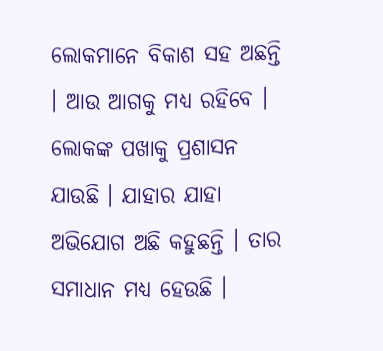ଲୋକମାନେ ବିକାଶ ସହ ଅଛନ୍ତି । ଆଉ ଆଗକୁ ମଧ୍ୟ ରହିବେ । ଲୋକଙ୍କ ପଖାକୁ ପ୍ରଶାସନ ଯାଉଛି । ଯାହାର ଯାହା ଅଭିଯୋଗ ଅଛି କହୁଛନ୍ତି । ତାର ସମାଧାନ ମଧ୍ୟ ହେଉଛି ।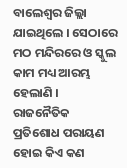ବାଲେଶ୍ଵର ଜିଲ୍ଲା ଯାଇଥିଲେ । ସେଠାରେ ମଠ ମନ୍ଦିରରେ ଓ ସ୍କୁଲ କାମ ମଧ୍ୟ ଆରମ୍ଭ ହେଲାଣି । ରାଜନୈତିକ ପ୍ରତିଶୋଧ ପରାୟଣ ହୋଇ କିଏ କଣ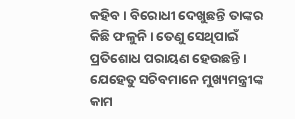କହିବ । ବିରୋଧୀ ଦେଖୁଛନ୍ତି ତାଙ୍କର କିଛି ଫଳୁନି । ତେଣୁ ସେଥିପାଇଁ ପ୍ରତିଶୋଧ ପରାୟଣ ହେଉଛନ୍ତି । ଯେହେତୁ ସଚିବମାନେ ମୁଖ୍ୟମନ୍ତ୍ରୀଙ୍କ କାମ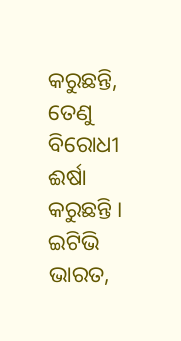କରୁଛନ୍ତି, ତେଣୁ ବିରୋଧୀ ଈର୍ଷା କରୁଛନ୍ତି ।
ଇଟିଭି ଭାରତ,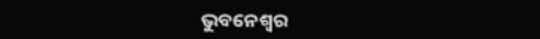ଭୁବନେଶ୍ବର